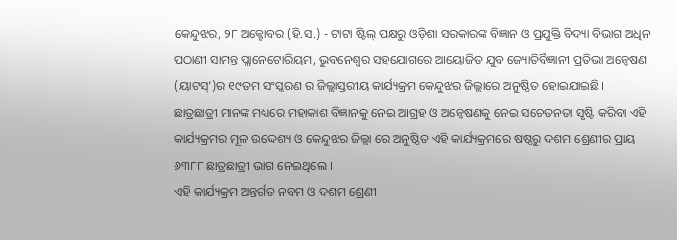କେନ୍ଦୁଝର, ୨୮ ଅକ୍ଟୋବର (ହି.ସ.) - ଟାଟା ଷ୍ଟିଲ୍ ପକ୍ଷରୁ ଓଡ଼ିଶା ସରକାରଙ୍କ ବିଜ୍ଞାନ ଓ ପ୍ରଯୁକ୍ତି ବିଦ୍ୟା ବିଭାଗ ଅଧିନ ପଠାଣୀ ସାମନ୍ତ ପ୍ଲାନେଟୋରିୟମ, ଭୁବନେଶ୍ୱର ସହଯୋଗରେ ଆୟୋଜିତ ଯୁବ ଜ୍ୟୋତିର୍ବିଜ୍ଞାନୀ ପ୍ରତିଭା ଅନ୍ୱେଷଣ (ୟାଟସ୍’)ର ୧୯ତମ ସଂସ୍କରଣ ର ଜିଲ୍ଲାସ୍ତରୀୟ କାର୍ଯ୍ୟକ୍ରମ କେନ୍ଦୁଝର ଜିଲ୍ଲାରେ ଅନୁଷ୍ଠିତ ହୋଇଯାଇଛି।
ଛାତ୍ରଛାତ୍ରୀ ମାନଙ୍କ ମଧ୍ୟରେ ମହାକାଶ ବିଜ୍ଞାନକୁ ନେଇ ଆଗ୍ରହ ଓ ଅନ୍ୱେଷଣକୁ ନେଇ ସଚେତନତା ସୃଷ୍ଟି କରିବା ଏହି କାର୍ଯ୍ୟକ୍ରମର ମୂଳ ଉଦ୍ଦେଶ୍ୟ ଓ କେନ୍ଦୁଝର ଜିଲ୍ଲା ରେ ଅନୁଷ୍ଠିତ ଏହି କାର୍ଯ୍ୟକ୍ରମରେ ଷଷ୍ଠରୁ ଦଶମ ଶ୍ରେଣୀର ପ୍ରାୟ ୬୩୮୮ ଛାତ୍ରଛାତ୍ରୀ ଭାଗ ନେଇଥିଲେ ।
ଏହି କାର୍ଯ୍ୟକ୍ରମ ଅନ୍ତର୍ଗତ ନବମ ଓ ଦଶମ ଶ୍ରେଣୀ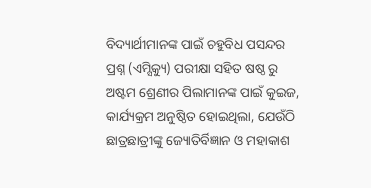ବିଦ୍ୟାର୍ଥୀମାନଙ୍କ ପାଇଁ ଚହୁବିଧ ପସନ୍ଦର ପ୍ରଶ୍ନ (ଏମ୍ସିକ୍ୟୁ) ପରୀକ୍ଷା ସହିତ ଷଷ୍ଠ ରୁ ଅଷ୍ଟମ ଶ୍ରେଣୀର ପିଲାମାନଙ୍କ ପାଇଁ କୁଇଜ, କାର୍ଯ୍ୟକ୍ରମ ଅନୁଷ୍ଠିତ ହୋଇଥିଲା, ଯେଉଁଠି ଛାତ୍ରଛାତ୍ରୀଙ୍କୁ ଜ୍ୟୋତିର୍ବିଜ୍ଞାନ ଓ ମହାକାଶ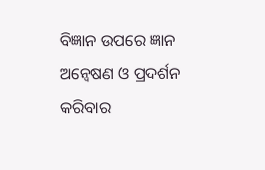ବିଜ୍ଞାନ ଉପରେ ଜ୍ଞାନ ଅନ୍ୱେଷଣ ଓ ପ୍ରଦର୍ଶନ କରିବାର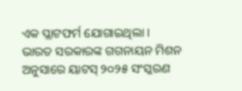ଏକ ପ୍ଲାଟଫର୍ମ ଯୋଗାଇଥିଲା ।
ଭାରତ ସରକାରଙ୍କ ଗଗନାୟନ ମିଶନ ଅନୁସାରେ ୟାଟସ୍ ୨୦୨୫ ସଂସ୍କରଣ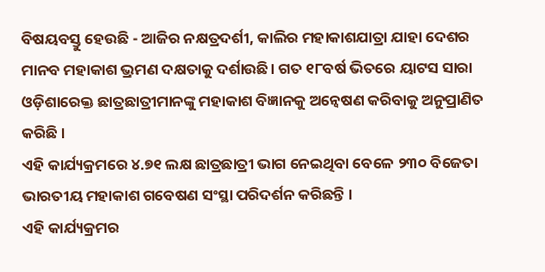ବିଷୟବସ୍ତୁ ହେଉଛି - ଆଜିର ନକ୍ଷତ୍ରଦର୍ଶୀ, କାଲିର ମହାକାଶଯାତ୍ରା ଯାହା ଦେଶର ମାନବ ମହାକାଶ ଭ୍ରମଣ ଦକ୍ଷତାକୁ ଦର୍ଶାଉଛି। ଗତ ୧୮ବର୍ଷ ଭିତରେ ୟାଟସ ସାରା ଓଡ଼ିଶାରେକ୍ତ ଛାତ୍ରଛାତ୍ରୀମାନଙ୍କୁ ମହାକାଶ ବିଜ୍ଞାନକୁ ଅନ୍ୱେଷଣ କରିବାକୁ ଅନୁପ୍ରାଣିତ କରିଛି ।
ଏହି କାର୍ଯ୍ୟକ୍ରମରେ ୪.୭୧ ଲକ୍ଷ ଛାତ୍ରଛାତ୍ରୀ ଭାଗ ନେଇଥିବା ବେଳେ ୨୩୦ ବିଜେତା ଭାରତୀୟ ମହାକାଶ ଗବେଷଣ ସଂସ୍ଥା ପରିଦର୍ଶନ କରିଛନ୍ତି ।
ଏହି କାର୍ଯ୍ୟକ୍ରମର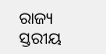ରାଜ୍ୟ ସ୍ତରୀୟ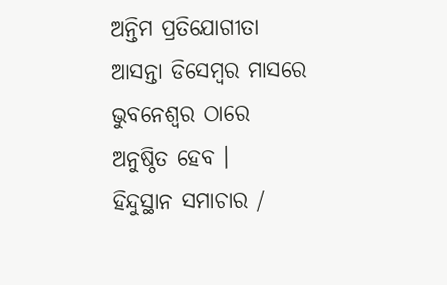ଅନ୍ତିମ ପ୍ରତିଯୋଗୀତା ଆସନ୍ତା ଡିସେମ୍ବର ମାସରେ ଭୁବନେଶ୍ୱର ଠାରେ ଅନୁଷ୍ଠିତ ହେବ ।
ହିନ୍ଦୁସ୍ଥାନ ସମାଚାର /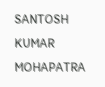SANTOSH KUMAR MOHAPATRA